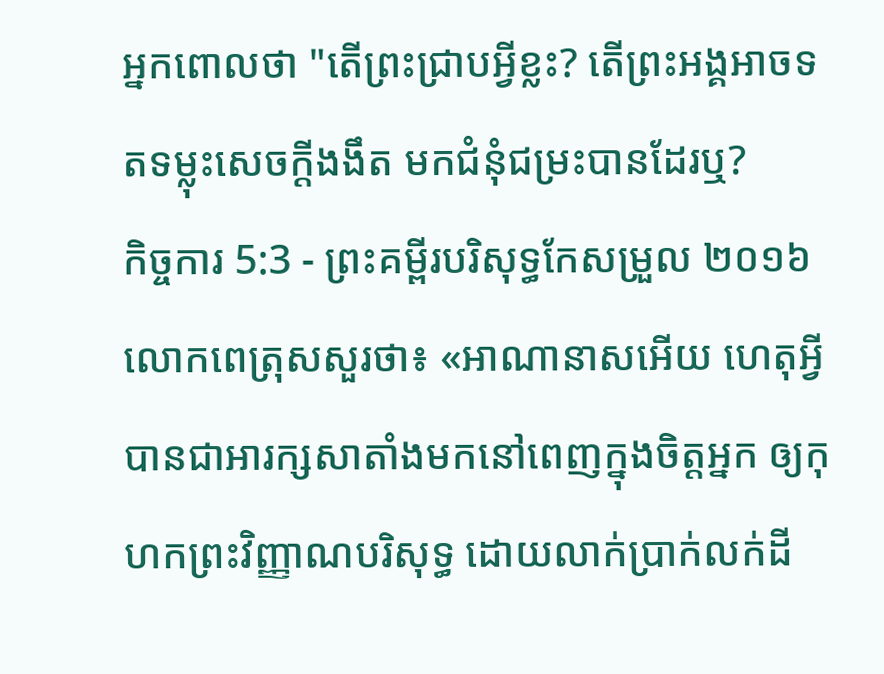អ្នកពោលថា "តើព្រះជ្រាបអ្វីខ្លះ? តើព្រះអង្គអាចទតទម្លុះសេចក្ដីងងឹត មកជំនុំជម្រះបានដែរឬ?
កិច្ចការ 5:3 - ព្រះគម្ពីរបរិសុទ្ធកែសម្រួល ២០១៦ លោកពេត្រុសសួរថា៖ «អាណានាសអើយ ហេតុអ្វីបានជាអារក្សសាតាំងមកនៅពេញក្នុងចិត្តអ្នក ឲ្យកុហកព្រះវិញ្ញាណបរិសុទ្ធ ដោយលាក់ប្រាក់លក់ដី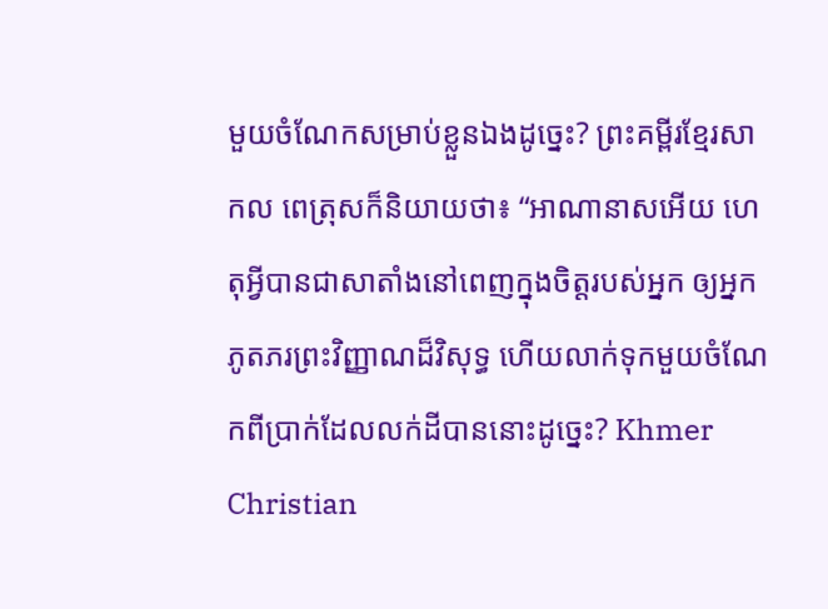មួយចំណែកសម្រាប់ខ្លួនឯងដូច្នេះ? ព្រះគម្ពីរខ្មែរសាកល ពេត្រុសក៏និយាយថា៖ “អាណានាសអើយ ហេតុអ្វីបានជាសាតាំងនៅពេញក្នុងចិត្តរបស់អ្នក ឲ្យអ្នកភូតភរព្រះវិញ្ញាណដ៏វិសុទ្ធ ហើយលាក់ទុកមួយចំណែកពីប្រាក់ដែលលក់ដីបាននោះដូច្នេះ? Khmer Christian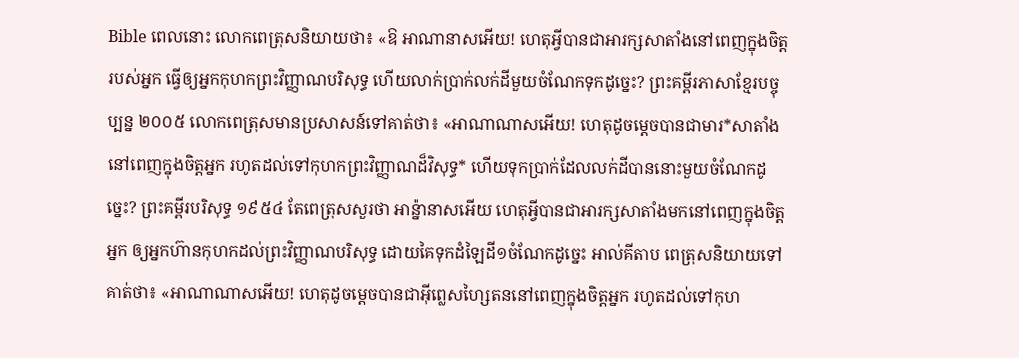Bible ពេលនោះ លោកពេត្រុសនិយាយថា៖ «ឱ អាណានាសអើយ! ហេតុអ្វីបានជាអារក្សសាតាំងនៅពេញក្នុងចិត្ដរបស់អ្នក ធ្វើឲ្យអ្នកកុហកព្រះវិញ្ញាណបរិសុទ្ធ ហើយលាក់ប្រាក់លក់ដីមួយចំណែកទុកដូច្នេះ? ព្រះគម្ពីរភាសាខ្មែរបច្ចុប្បន្ន ២០០៥ លោកពេត្រុសមានប្រសាសន៍ទៅគាត់ថា៖ «អាណាណាសអើយ! ហេតុដូចម្ដេចបានជាមារ*សាតាំងនៅពេញក្នុងចិត្តអ្នក រហូតដល់ទៅកុហកព្រះវិញ្ញាណដ៏វិសុទ្ធ* ហើយទុកប្រាក់ដែលលក់ដីបាននោះមួយចំណែកដូច្នេះ? ព្រះគម្ពីរបរិសុទ្ធ ១៩៥៤ តែពេត្រុសសួរថា អាន៉្នានាសអើយ ហេតុអ្វីបានជាអារក្សសាតាំងមកនៅពេញក្នុងចិត្តអ្នក ឲ្យអ្នកហ៊ានកុហកដល់ព្រះវិញ្ញាណបរិសុទ្ធ ដោយគៃទុកដំឡៃដី១ចំណែកដូច្នេះ អាល់គីតាប ពេត្រុសនិយាយទៅគាត់ថា៖ «អាណាណាសអើយ! ហេតុដូចម្ដេចបានជាអ៊ីព្លេសហ្សៃតននៅពេញក្នុងចិត្ដអ្នក រហូតដល់ទៅកុហ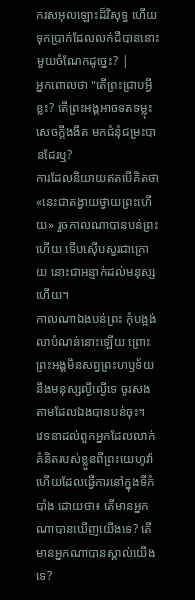ករសអុលឡោះដ៏វិសុទ្ធ ហើយទុកប្រាក់ដែលលក់ដីបាននោះមួយចំណែកដូច្នេះ? |
អ្នកពោលថា "តើព្រះជ្រាបអ្វីខ្លះ? តើព្រះអង្គអាចទតទម្លុះសេចក្ដីងងឹត មកជំនុំជម្រះបានដែរឬ?
ការដែលនិយាយឥតបើគិតថា «នេះជាតង្វាយថ្វាយព្រះហើយ» រួចកាលណាបានបន់ព្រះហើយ ទើបស៊ើបសួរជាក្រោយ នោះជាអន្ទាក់ដល់មនុស្សហើយ។
កាលណាឯងបន់ព្រះ កុំបង្អង់លាបំណន់នោះឡើយ ព្រោះព្រះអង្គមិនសព្វព្រះហឫទ័យនឹងមនុស្សល្ងីល្ងើទេ ចូរសងតាមដែលឯងបានបន់ចុះ។
វេទនាដល់ពួកអ្នកដែលលាក់គំនិតរបស់ខ្លួនពីព្រះយេហូវ៉ា ហើយដែលធ្វើការនៅក្នុងទីកំបាំង ដោយថា៖ តើមានអ្នកណាបានឃើញយើងទេ? តើមានអ្នកណាបានស្គាល់យើងទេ?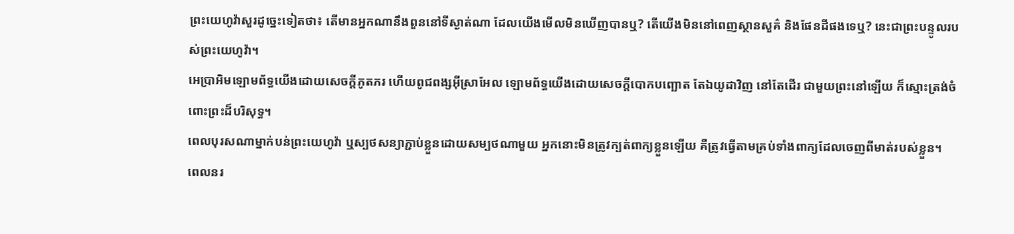ព្រះយេហូវ៉ាសួរដូច្នេះទៀតថា៖ តើមានអ្នកណានឹងពួននៅទីស្ងាត់ណា ដែលយើងមើលមិនឃើញបានឬ? តើយើងមិននៅពេញស្ថានសួគ៌ និងផែនដីផងទេឬ? នេះជាព្រះបន្ទូលរបស់ព្រះយេហូវ៉ា។
អេប្រាអិមឡោមព័ទ្ធយើងដោយសេចក្ដីភូតភរ ហើយពូជពង្សអ៊ីស្រាអែល ឡោមព័ទ្ធយើងដោយសេចក្ដីបោកបញ្ឆោត តែឯយូដាវិញ នៅតែដើរ ជាមួយព្រះនៅឡើយ ក៏ស្មោះត្រង់ចំពោះព្រះដ៏បរិសុទ្ធ។
ពេលបុរសណាម្នាក់បន់ព្រះយេហូវ៉ា ឬស្បថសន្យាភ្ជាប់ខ្លួនដោយសម្បថណាមួយ អ្នកនោះមិនត្រូវក្បត់ពាក្យខ្លួនឡើយ គឺត្រូវធ្វើតាមគ្រប់ទាំងពាក្យដែលចេញពីមាត់របស់ខ្លួន។
ពេលនរ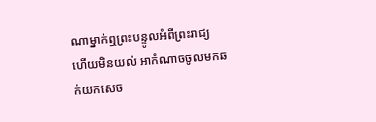ណាម្នាក់ឮព្រះបន្ទូលអំពីព្រះរាជ្យ ហើយមិនយល់ អាកំណាចចូលមកឆក់យកសេច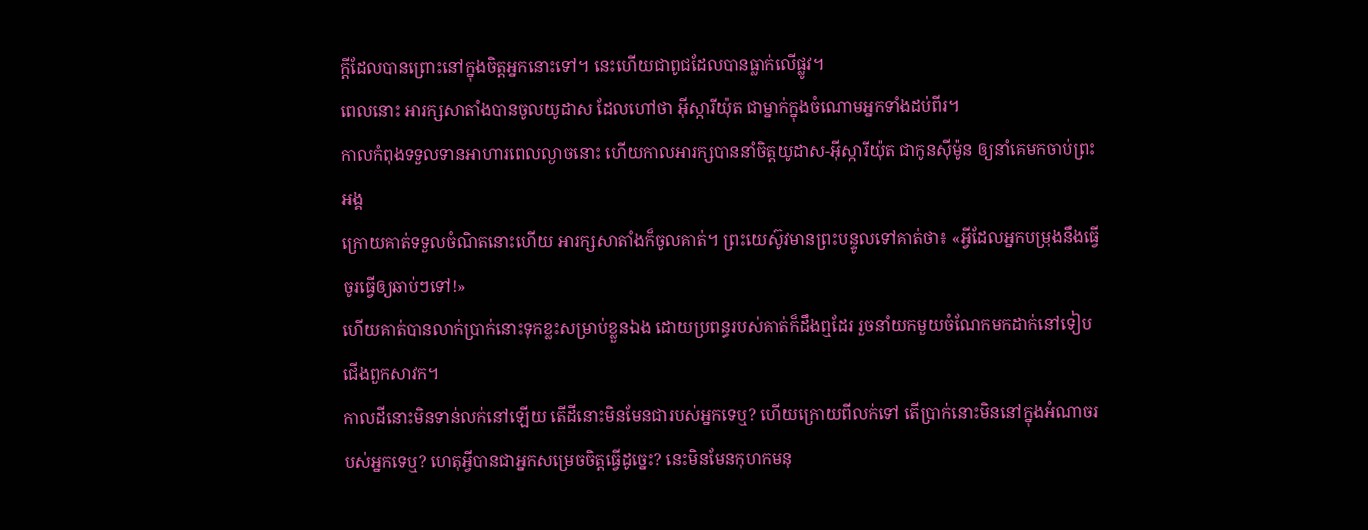ក្តីដែលបានព្រោះនៅក្នុងចិត្តអ្នកនោះទៅ។ នេះហើយជាពូជដែលបានធ្លាក់លើផ្លូវ។
ពេលនោះ អារក្សសាតាំងបានចូលយូដាស ដែលហៅថា អ៊ីស្ការីយ៉ុត ជាម្នាក់ក្នុងចំណោមអ្នកទាំងដប់ពីរ។
កាលកំពុងទទួលទានអាហារពេលល្ងាចនោះ ហើយកាលអារក្សបាននាំចិត្តយូដាស-អ៊ីស្ការីយ៉ុត ជាកូនស៊ីម៉ូន ឲ្យនាំគេមកចាប់ព្រះអង្គ
ក្រោយគាត់ទទួលចំណិតនោះហើយ អារក្សសាតាំងក៏ចូលគាត់។ ព្រះយេស៊ូវមានព្រះបន្ទូលទៅគាត់ថា៖ «អ្វីដែលអ្នកបម្រុងនឹងធ្វើ ចូរធ្វើឲ្យឆាប់ៗទៅ!»
ហើយគាត់បានលាក់ប្រាក់នោះទុកខ្លះសម្រាប់ខ្លួនឯង ដោយប្រពន្ធរបស់គាត់ក៏ដឹងឮដែរ រួចនាំយកមួយចំណែកមកដាក់នៅទៀបជើងពួកសាវក។
កាលដីនោះមិនទាន់លក់នៅឡើយ តើដីនោះមិនមែនជារបស់អ្នកទេឬ? ហើយក្រោយពីលក់ទៅ តើប្រាក់នោះមិននៅក្នុងអំណាចរបស់អ្នកទេឬ? ហេតុអ្វីបានជាអ្នកសម្រេចចិត្តធ្វើដូច្នេះ? នេះមិនមែនកុហកមនុ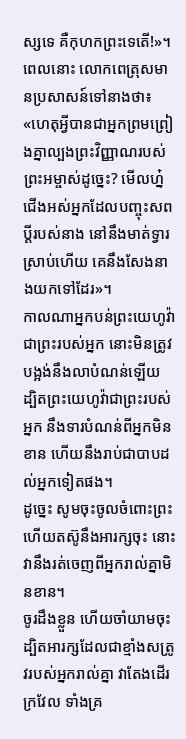ស្សទេ គឺកុហកព្រះទេតើ!»។
ពេលនោះ លោកពេត្រុសមានប្រសាសន៍ទៅនាងថា៖ «ហេតុអ្វីបានជាអ្នកព្រមព្រៀងគ្នាល្បងព្រះវិញ្ញាណរបស់ព្រះអម្ចាស់ដូច្នេះ? មើលហ្ន៎ ជើងអស់អ្នកដែលបញ្ចុះសពប្តីរបស់នាង នៅនឹងមាត់ទ្វារស្រាប់ហើយ គេនឹងសែងនាងយកទៅដែរ»។
កាលណាអ្នកបន់ព្រះយេហូវ៉ាជាព្រះរបស់អ្នក នោះមិនត្រូវបង្អង់នឹងលាបំណន់ឡើយ ដ្បិតព្រះយេហូវ៉ាជាព្រះរបស់អ្នក នឹងទារបំណន់ពីអ្នកមិនខាន ហើយនឹងរាប់ជាបាបដល់អ្នកទៀតផង។
ដូច្នេះ សូមចុះចូលចំពោះព្រះ ហើយតស៊ូនឹងអារក្សចុះ នោះវានឹងរត់ចេញពីអ្នករាល់គ្នាមិនខាន។
ចូរដឹងខ្លួន ហើយចាំយាមចុះ ដ្បិតអារក្សដែលជាខ្មាំងសត្រូវរបស់អ្នករាល់គ្នា វាតែងដើរក្រវែល ទាំងគ្រ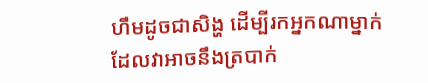ហឹមដូចជាសិង្ហ ដើម្បីរកអ្នកណាម្នាក់ដែលវាអាចនឹងត្របាក់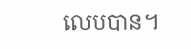លេបបាន។